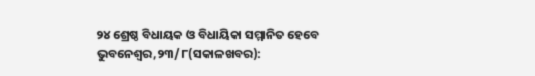୨୪ ଶ୍ରେଷ୍ଠ ବିଧାୟକ ଓ ବିଧାୟିକା ସମ୍ମାନିତ ହେବେ
ଭୁବନେଶ୍ୱର,୨୩/୮(ସକାଳଖବର):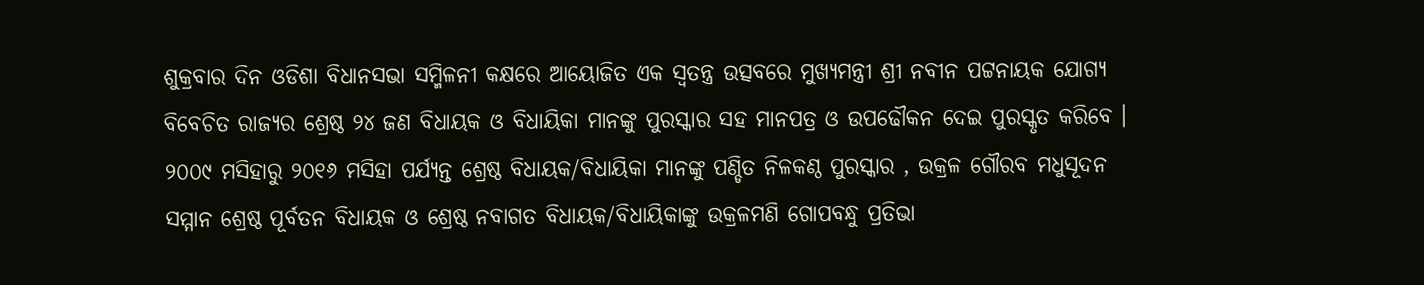ଶୁକ୍ରବାର ଦିନ ଓଡିଶା ବିଧାନସଭା ସମ୍ମିଳନୀ କକ୍ଷରେ ଆୟୋଜିତ ଏକ ସ୍ୱତନ୍ତ୍ର ଉତ୍ସବରେ ମୁଖ୍ୟମନ୍ତ୍ରୀ ଶ୍ରୀ ନବୀନ ପଟ୍ଟନାୟକ ଯୋଗ୍ୟ ବିବେଚିତ ରାଜ୍ୟର ଶ୍ରେଷ୍ଠ ୨୪ ଜଣ ବିଧାୟକ ଓ ବିଧାୟିକା ମାନଙ୍କୁ ପୁରସ୍କାର ସହ ମାନପତ୍ର ଓ ଉପଢୌକନ ଦେଇ ପୁରସ୍କୃତ କରିବେ । ୨୦୦୯ ମସିହାରୁ ୨୦୧୬ ମସିହା ପର୍ଯ୍ୟନ୍ତ ଶ୍ରେଷ୍ଠ ବିଧାୟକ/ବିଧାୟିକା ମାନଙ୍କୁ ପଣ୍ଡିତ ନିଳକଣ୍ଠ ପୁରସ୍କାର , ଉକ୍ରଳ ଗୌରବ ମଧୁସୂଦନ ସମ୍ମାନ ଶ୍ରେଷ୍ଠ ପୂର୍ବତନ ବିଧାୟକ ଓ ଶ୍ରେଷ୍ଠ ନବାଗତ ବିଧାୟକ/ବିଧାୟିକାଙ୍କୁ ଉକ୍ରଳମଣି ଗୋପବନ୍ଧୁ ପ୍ରତିଭା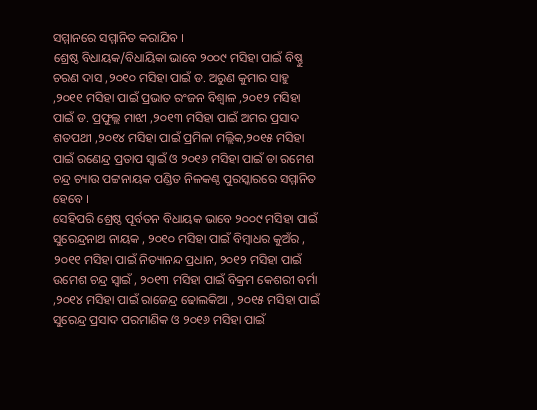ସମ୍ମାନରେ ସମ୍ମାନିତ କରାଯିବ ।
ଶ୍ରେଷ୍ଠ ବିଧାୟକ/ବିଧାୟିକା ଭାବେ ୨୦୦୯ ମସିହା ପାଇଁ ବିଷ୍ଣୁ ଚରଣ ଦାସ ,୨୦୧୦ ମସିହା ପାଇଁ ଡ. ଅରୁଣ କୁମାର ସାହୁ ,୨୦୧୧ ମସିହା ପାଇଁ ପ୍ରଭାତ ରଂଜନ ବିଶ୍ୱାଳ ,୨୦୧୨ ମସିହା ପାଇଁ ଡ. ପ୍ରଫୁଲ୍ଲ ମାଝୀ ,୨୦୧୩ ମସିହା ପାଇଁ ଅମର ପ୍ରସାଦ ଶତପଥୀ ,୨୦୧୪ ମସିହା ପାଇଁ ପ୍ରମିଳା ମଲ୍ଲିକ,୨୦୧୫ ମସିହା ପାଇଁ ରଣେନ୍ଦ୍ର ପ୍ରତାପ ସ୍ୱାଇଁ ଓ ୨୦୧୬ ମସିହା ପାଇଁ ଡା ରମେଶ ଚନ୍ଦ୍ର ଚ୍ୟାଉ ପଟ୍ଟନାୟକ ପଣ୍ଡିତ ନିଳକଣ୍ଠ ପୁରସ୍କାରରେ ସମ୍ମାନିତ ହେବେ ।
ସେହିପରି ଶ୍ରେଷ୍ଠ ପୂର୍ବତନ ବିଧାୟକ ଭାବେ ୨୦୦୯ ମସିହା ପାଇଁ ସୁରେନ୍ଦ୍ରନାଥ ନାୟକ , ୨୦୧୦ ମସିହା ପାଇଁ ବିମ୍ବାଧର କୁଅଁର , ୨୦୧୧ ମସିହା ପାଇଁ ନିତ୍ୟାନନ୍ଦ ପ୍ରଧାନ, ୨୦୧୨ ମସିହା ପାଇଁ ଉମେଶ ଚନ୍ଦ୍ର ସ୍ୱାଇଁ , ୨୦୧୩ ମସିହା ପାଇଁ ବିକ୍ରମ କେଶରୀ ବର୍ମା ,୨୦୧୪ ମସିହା ପାଇଁ ରାଜେନ୍ଦ୍ର ଢୋଲକିଆ , ୨୦୧୫ ମସିହା ପାଇଁ ସୁରେନ୍ଦ୍ର ପ୍ରସାଦ ପରମାଣିକ ଓ ୨୦୧୬ ମସିହା ପାଇଁ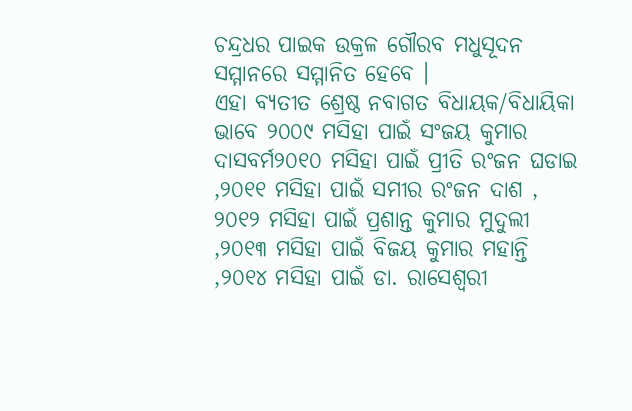ଚନ୍ଦ୍ରଧର ପାଇକ ଉକ୍ରଳ ଗୌରବ ମଧୁସୂଦନ ସମ୍ମାନରେ ସମ୍ମାନିତ ହେବେ ।
ଏହା ବ୍ୟତୀତ ଶ୍ରେଷ୍ଠ ନବାଗତ ବିଧାୟକ/ବିଧାୟିକା ଭାବେ ୨୦୦୯ ମସିହା ପାଇଁ ସଂଜୟ କୁମାର ଦାସବର୍ମ୨୦୧୦ ମସିହା ପାଇଁ ପ୍ରୀତି ରଂଜନ ଘଡାଇ ,୨୦୧୧ ମସିହା ପାଇଁ ସମୀର ରଂଜନ ଦାଶ , ୨୦୧୨ ମସିହା ପାଇଁ ପ୍ରଶାନ୍ତ କୁମାର ମୁଦୁଲୀ ,୨୦୧୩ ମସିହା ପାଇଁ ବିଜୟ କୁମାର ମହାନ୍ତି ,୨୦୧୪ ମସିହା ପାଇଁ ଡା. ରାସେଶ୍ୱରୀ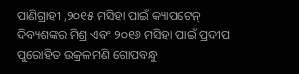ପାଣିଗ୍ରାହୀ ,୨୦୧୫ ମସିହା ପାଇଁ କ୍ୟାପଟେନ୍ ଦିବ୍ୟଶଙ୍କର ମିଶ୍ର ଏବଂ ୨୦୧୬ ମସିହା ପାଇଁ ପ୍ରଦୀପ ପୁରୋହିତ ଉକ୍ରଳମଣି ଗୋପବନ୍ଧୁ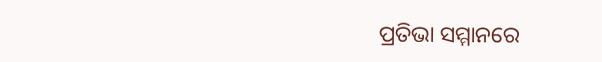ପ୍ରତିଭା ସମ୍ମାନରେ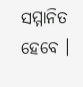ସମ୍ମାନିତ ହେବେ ।